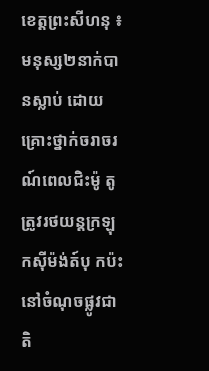ខេត្តព្រះសីហនុ ៖ មនុស្ស២នាក់បា នស្លាប់ ដោយគ្រោះថ្នាក់ចរាចរណ៍ពេលជិះម៉ូ តូ ត្រូវរថយន្តក្រឡុកសុីម៉ង់ត៍បុ កប៉ះនៅចំណុចផ្លូវជាតិ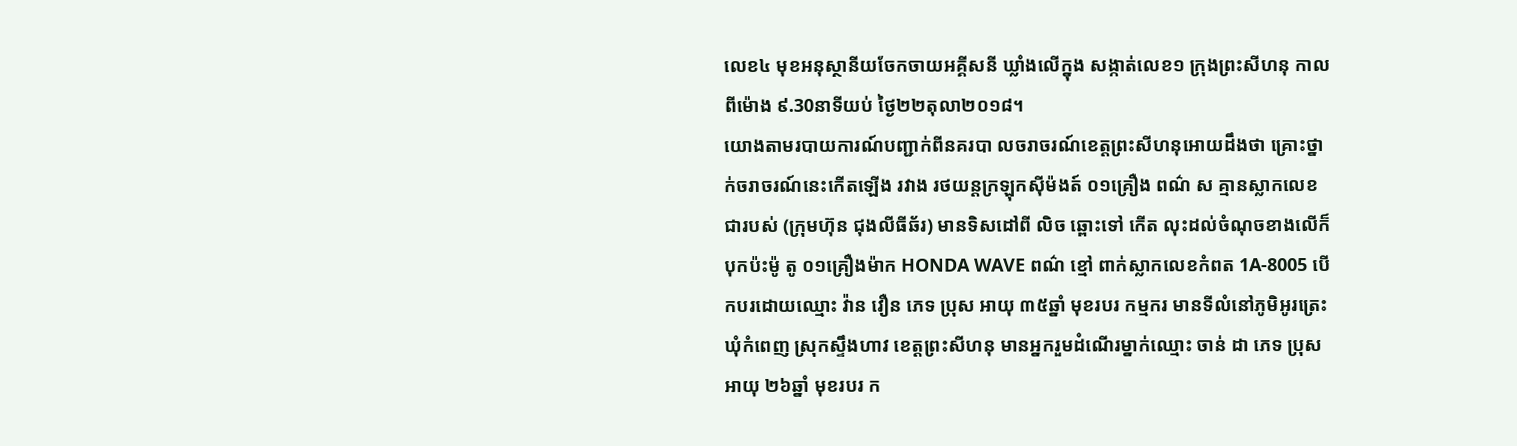លេខ៤ មុខអនុស្ថានីយចែកចាយអគ្គីសនី ឃ្លាំងលើក្នុង សង្កាត់លេខ១ ក្រុងព្រះសីហនុ កាលពីម៉ោង ៩.30នាទីយប់ ថ្ងៃ២២តុលា២០១៨។
យោងតាមរបាយការណ៍បញ្ជាក់ពីនគរបា លចរាចរណ៍ខេត្តព្រះសីហនុអោយដឹងថា គ្រោះថ្នាក់ចរាចរណ៍នេះកើតឡើង រវាង រថយន្តក្រឡុកស៊ីម៉ងត៍ ០១គ្រឿង ពណ៌ ស គ្មានស្លាកលេខជារបស់ (ក្រុមហ៊ុន ជុងលីធីឆ័រ) មានទិសដៅពី លិច ឆ្ពោះទៅ កើត លុះដល់ចំណុចខាងលើក៏បុកប៉ះម៉ូ តូ ០១គ្រឿងម៉ាក HONDA WAVE ពណ៌ ខ្មៅ ពាក់ស្លាកលេខកំពត 1A-8005 បើកបរដោយឈ្មោះ វ៉ាន វឿន ភេទ ប្រុស អាយុ ៣៥ឆ្នាំ មុខរបរ កម្មករ មានទីលំនៅភូមិអូរត្រេះ ឃុំកំពេញ ស្រុកស្ទឹងហាវ ខេត្តព្រះសីហនុ មានអ្នករួមដំណើរម្នាក់ឈ្មោះ ចាន់ ដា ភេទ ប្រុស អាយុ ២៦ឆ្នាំ មុខរបរ ក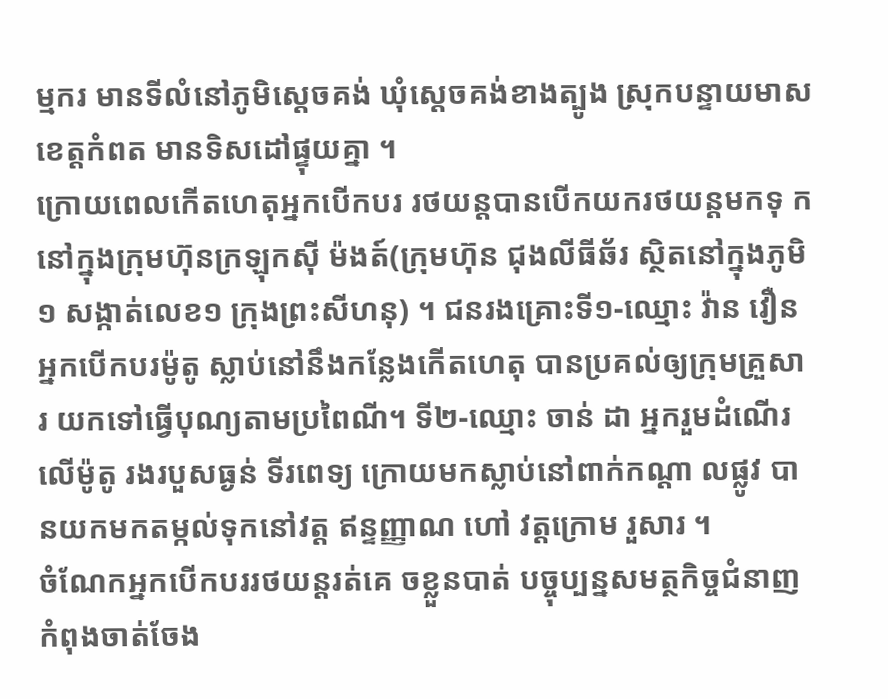ម្មករ មានទីលំនៅភូមិស្តេចគង់ ឃុំស្តេចគង់ខាងត្បូង ស្រុកបន្ទាយមាស ខេត្តកំពត មានទិសដៅផ្ទុយគ្នា ។
ក្រោយពេលកើតហេតុអ្នកបើកបរ រថយន្តបានបើកយករថយន្តមកទុ កនៅក្នុងក្រុមហ៊ុនក្រឡុកស៊ី ម៉ងត៍(ក្រុមហ៊ុន ជុងលីធីឆ័រ ស្ថិតនៅក្នុងភូមិ១ សង្កាត់លេខ១ ក្រុងព្រះសីហនុ) ។ ជនរងគ្រោះទី១-ឈ្មោះ វ៉ាន វឿន អ្នកបើកបរម៉ូតូ ស្លាប់នៅនឹងកន្លែងកើតហេតុ បានប្រគល់ឲ្យក្រុមគ្រួសារ យកទៅធ្វើបុណ្យតាមប្រពៃណី។ ទី២-ឈ្មោះ ចាន់ ដា អ្នករួមដំណើរលើម៉ូតូ រងរបួសធ្ងន់ ទីរពេទ្យ ក្រោយមកស្លាប់នៅពាក់កណ្ដា លផ្លូវ បានយកមកតម្កល់ទុកនៅវត្ត ឥន្ទញ្ញាណ ហៅ វត្តក្រោម រួសារ ។
ចំណែកអ្នកបើកបររថយន្តរត់គេ ចខ្លួនបាត់ បច្ចុប្បន្នសមត្ថកិច្ចជំនាញ កំពុងចាត់ចែង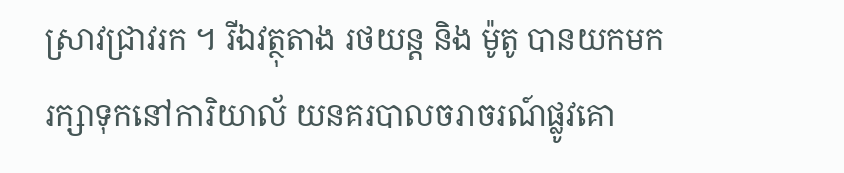ស្រាវជ្រាវរក ។ រីឯវត្ថុតាង រថយន្ត និង ម៉ូតូ បានយកមករក្សាទុកនៅការិយាល័ យនគរបាលចរាចរណ៍ផ្លូវគោ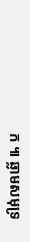ក ៕ ឆ្លាមសមុទ្រ